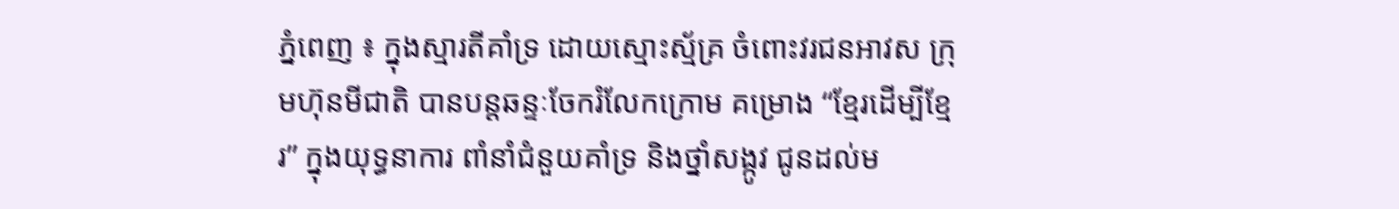ភ្នំពេញ ៖ ក្នុងស្មារតីគាំទ្រ ដោយស្មោះស្ម័គ្រ ចំពោះវរជនអាវស ក្រុមហ៊ុនមីជាតិ បានបន្តឆន្ទៈចែករំលែកក្រោម គម្រោង “ខ្មែរដើម្បីខ្មែរ” ក្នុងយុទ្ធនាការ ពាំនាំជំនួយគាំទ្រ និងថ្នាំសង្កូវ ជូនដល់ម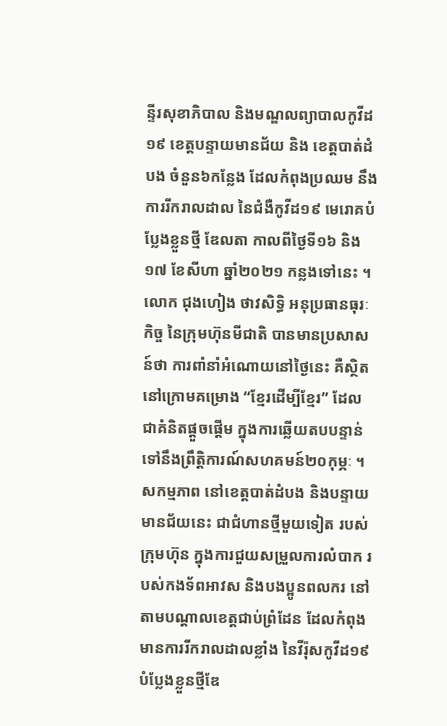ន្ទីរសុខាភិបាល និងមណ្ឌលព្យាបាលកូវីដ១៩ ខេត្តបន្ទាយមានជ័យ និង ខេត្តបាត់ដំបង ចំនួន៦កន្លែង ដែលកំពុងប្រឈម នឹងការរីករាលដាល នៃជំងឺកូវីដ១៩ មេរោគបំប្លែងខ្លួនថ្មី ឌែលតា កាលពីថ្ងៃទី១៦ និង១៧ ខែសីហា ឆ្នាំ២០២១ កន្លងទៅនេះ ។
លោក ជុងហៀង ថាវសិទ្ធិ អនុប្រធានធុរៈកិច្ច នៃក្រុមហ៊ុនមីជាតិ បានមានប្រសាសន៍ថា ការពាំនាំអំណោយនៅថ្ងៃនេះ គឺស្ថិតនៅក្រោមគម្រោង “ខ្មែរដើម្បីខ្មែរ” ដែលជាគំនិតផ្តួចផ្តើម ក្នុងការឆ្លើយតបបន្ទាន់ ទៅនឹងព្រឹត្តិការណ៍សហគមន៍២០កុម្ភៈ ។ សកម្មភាព នៅខេត្តបាត់ដំបង និងបន្ទាយមានជ័យនេះ ជាជំហានថ្មីមួយទៀត របស់ក្រុមហ៊ុន ក្នុងការជួយសម្រួលការលំបាក របស់កងទ័ពអាវស និងបងប្អូនពលករ នៅតាមបណ្តាលខេត្តជាប់ព្រំដែន ដែលកំពុងមានការរីករាលដាលខ្លាំង នៃវីរ៉ុសកូវីដ១៩ បំប្លែងខ្លួនថ្មីឌែ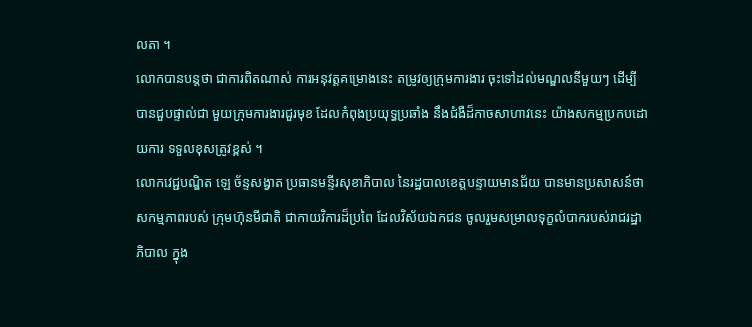លតា ។
លោកបានបន្តថា ជាការពិតណាស់ ការអនុវត្តគម្រោងនេះ តម្រូវឲ្យក្រុមការងារ ចុះទៅដល់មណ្ឌលនីមួយៗ ដើម្បីបានជួបផ្ទាល់ជា មួយក្រុមការងារជួរមុខ ដែលកំពុងប្រយុទ្ធប្រឆាំង នឹងជំងឺដ៏កាចសាហាវនេះ យ៉ាងសកម្មប្រកបដោយការ ទទួលខុសត្រូវខ្ពស់ ។
លោកវេជ្ជបណ្ឌិត ឡេ ច័ន្ទសង្វាត ប្រធានមន្ទីរសុខាភិបាល នៃរដ្ឋបាលខេត្តបន្ទាយមានជ័យ បានមានប្រសាសន៍ថា សកម្មភាពរបស់ ក្រុមហ៊ុនមីជាតិ ជាកាយវិការដ៏ប្រពៃ ដែលវិស័យឯកជន ចូលរួមសម្រាលទុក្ខលំបាករបស់រាជរដ្ឋាភិបាល ក្នុង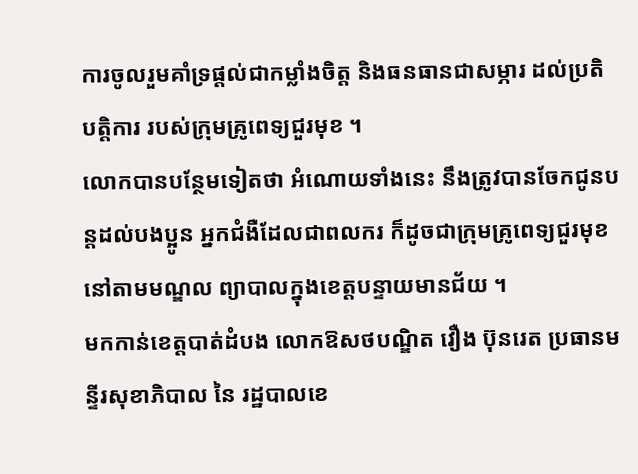ការចូលរួមគាំទ្រផ្តល់ជាកម្លាំងចិត្ត និងធនធានជាសម្ភារ ដល់ប្រតិបត្តិការ របស់ក្រុមគ្រូពេទ្យជួរមុខ ។
លោកបានបន្ថែមទៀតថា អំណោយទាំងនេះ នឹងត្រូវបានចែកជូនបន្តដល់បងប្អូន អ្នកជំងឺដែលជាពលករ ក៏ដូចជាក្រុមគ្រូពេទ្យជួរមុខ នៅតាមមណ្ឌល ព្យាបាលក្នុងខេត្តបន្ទាយមានជ័យ ។
មកកាន់ខេត្តបាត់ដំបង លោកឱសថបណ្ឌិត វឿង ប៊ុនរេត ប្រធានមន្ទីរសុខាភិបាល នៃ រដ្ឋបាលខេ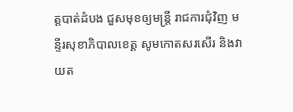ត្តបាត់ដំបង ជួសមុខឲ្យមន្ត្រី រាជការជុំវិញ មន្ទីរសុខាភិបាលខេត្ត សូមកោតសរសើរ និងវាយត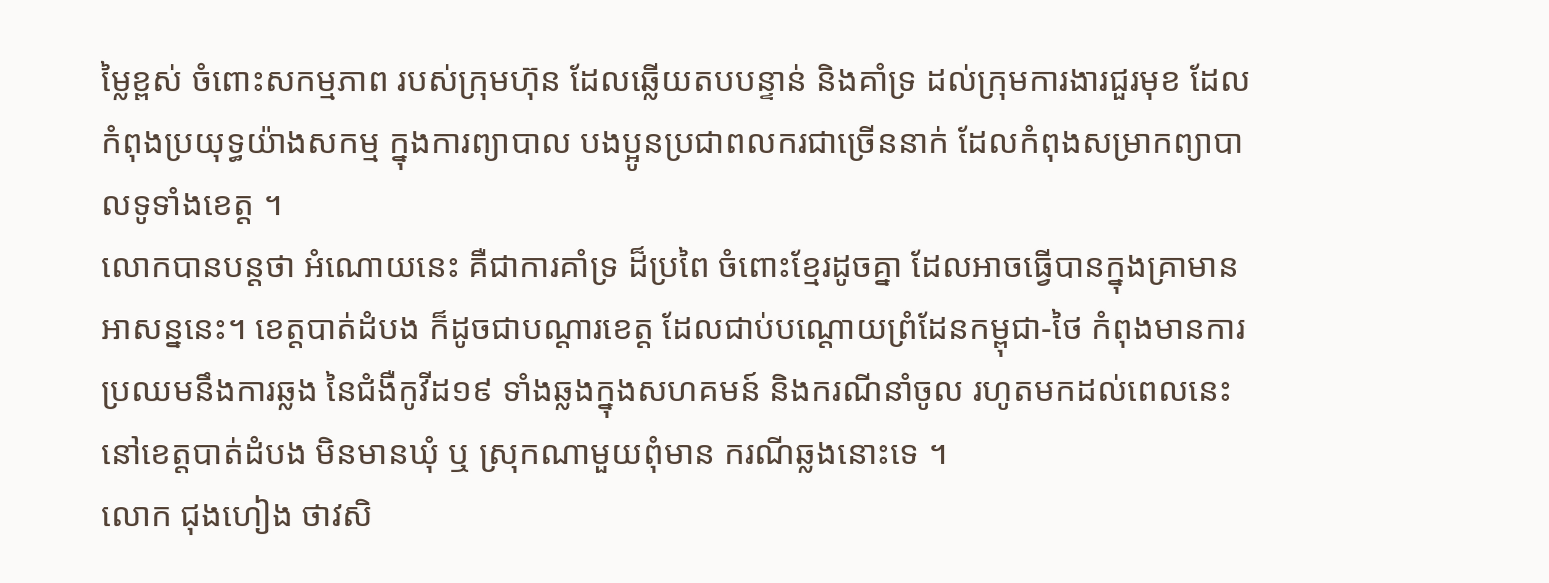ម្លៃខ្ពស់ ចំពោះសកម្មភាព របស់ក្រុមហ៊ុន ដែលឆ្លើយតបបន្ទាន់ និងគាំទ្រ ដល់ក្រុមការងារជួរមុខ ដែលកំពុងប្រយុទ្ធយ៉ាងសកម្ម ក្នុងការព្យាបាល បងប្អូនប្រជាពលករជាច្រើននាក់ ដែលកំពុងសម្រាកព្យាបាលទូទាំងខេត្ត ។
លោកបានបន្តថា អំណោយនេះ គឺជាការគាំទ្រ ដ៏ប្រពៃ ចំពោះខ្មែរដូចគ្នា ដែលអាចធ្វើបានក្នុងគ្រាមានអាសន្ននេះ។ ខេត្តបាត់ដំបង ក៏ដូចជាបណ្តារខេត្ត ដែលជាប់បណ្តោយព្រំដែនកម្ពុជា-ថៃ កំពុងមានការប្រឈមនឹងការឆ្លង នៃជំងឺកូវីដ១៩ ទាំងឆ្លងក្នុងសហគមន៍ និងករណីនាំចូល រហូតមកដល់ពេលនេះ នៅខេត្តបាត់ដំបង មិនមានឃុំ ឬ ស្រុកណាមួយពុំមាន ករណីឆ្លងនោះទេ ។
លោក ជុងហៀង ថាវសិ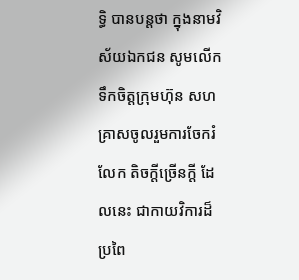ទ្ធិ បានបន្តថា ក្នុងនាមវិស័យឯកជន សូមលើកទឹកចិត្តក្រុមហ៊ុន សហគ្រាសចូលរួមការចែករំលែក តិចក្តីច្រើនក្តី ដែលនេះ ជាកាយវិការដ៏ប្រពៃ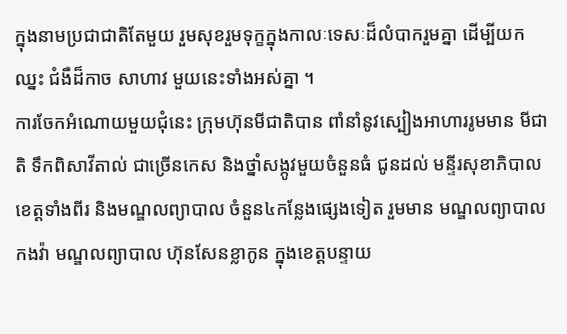ក្នុងនាមប្រជាជាតិតែមួយ រួមសុខរួមទុក្ខក្នុងកាលៈទេសៈដ៏លំបាករួមគ្នា ដើម្បីយកឈ្នះ ជំងឺដ៏កាច សាហាវ មួយនេះទាំងអស់គ្នា ។
ការចែកអំណោយមួយជុំនេះ ក្រុមហ៊ុនមីជាតិបាន ពាំនាំនូវស្បៀងអាហាររូមមាន មីជាតិ ទឹកពិសាវីតាល់ ជាច្រើនកេស និងថ្នាំសង្កូវមួយចំនួនធំ ជូនដល់ មន្ទីរសុខាភិបាលខេត្តទាំងពីរ និងមណ្ឌលព្យាបាល ចំនួន៤កន្លែងផ្សេងទៀត រួមមាន មណ្ឌលព្យាបាលកងវ៉ា មណ្ឌលព្យាបាល ហ៊ុនសែនខ្លាកូន ក្នុងខេត្តបន្ទាយ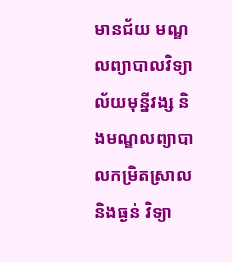មានជ័យ មណ្ឌលព្យាបាលវិទ្យាល័យមុន្នីវង្ស និងមណ្ឌលព្យាបាលកម្រិតស្រាល និងធ្ងន់ វិទ្យា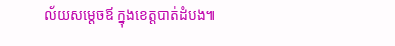ល័យសម្តេចឪ ក្នុងខេត្តបាត់ដំបង៕